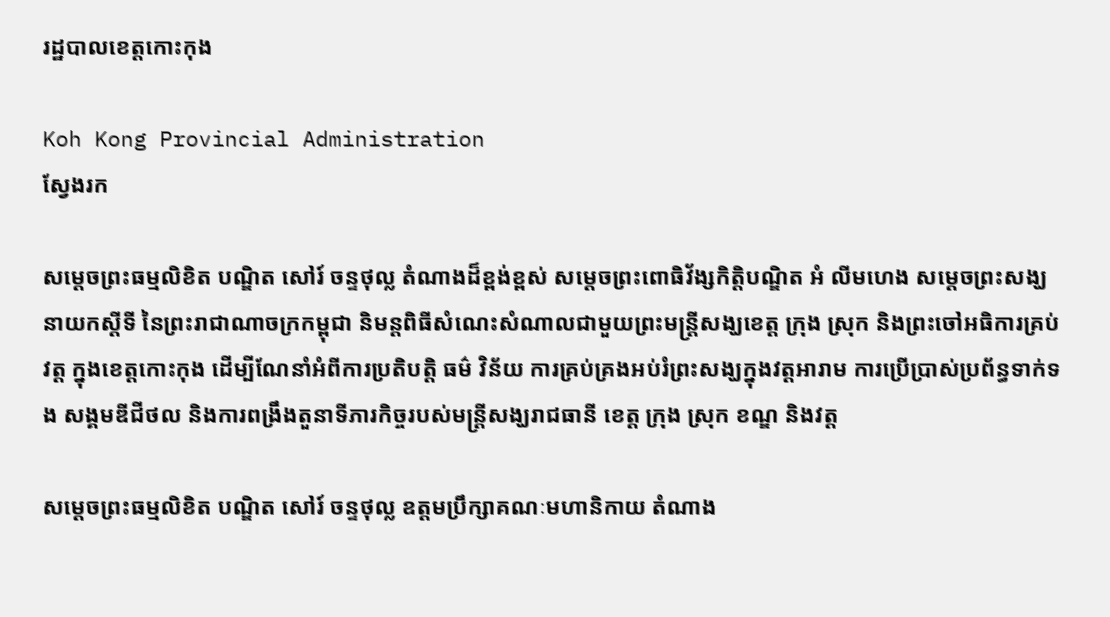រដ្ឋបាលខេត្តកោះកុង

Koh Kong Provincial Administration
ស្វែងរក

សម្តេចព្រះធម្មលិខិត បណ្ឌិត សៅរ៍ ចន្ទថុល្ល តំណាងដ៏ខ្ពង់ខ្ពស់ សម្តេចព្រះពោធិវ័ង្សកិត្តិបណ្ឌិត អំ លីមហេង សម្តេចព្រះសង្ឃនាយកស្តីទី នៃព្រះរាជាណាចក្រកម្ពុជា និមន្តពិធីសំណេះសំណាលជាមួយព្រះមន្ត្រីសង្ឃខេត្ត ក្រុង ស្រុក និងព្រះចៅអធិការគ្រប់វត្ត ក្នុងខេត្តកោះកុង ដើម្បីណែនាំអំពីការប្រតិបត្តិ ធម៌ វិន័យ ការគ្រប់គ្រងអប់រំព្រះសង្ឃក្នុងវត្តអារាម ការប្រើប្រាស់ប្រព័ន្ធទាក់ទង សង្គមឌីជីថល និងការពង្រឹងតួនាទីភារកិច្ចរបស់មន្ត្រីសង្ឃរាជធានី ខេត្ត ក្រុង ស្រុក ខណ្ឌ និងវត្ត

សម្តេចព្រះធម្មលិខិត បណ្ឌិត សៅរ៍ ចន្ទថុល្ល ឧត្តមប្រឹក្សាគណៈមហានិកាយ តំណាង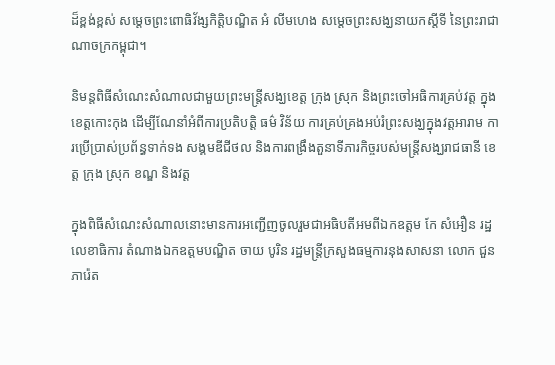ដ៏ខ្ពង់ខ្ពស់ សម្តេចព្រះពោធិវ័ង្សកិត្តិបណ្ឌិត អំ លីមហេង សម្តេចព្រះសង្ឃនាយកស្តីទី នៃព្រះរាជាណាចក្រកម្ពុជា។

និមន្តពិធីសំណេះសំណាលជាមួយព្រះមន្ត្រីសង្ឃខេត្ត ក្រុង ស្រុក និងព្រះចៅអធិការគ្រប់វត្ត ក្នុងខេត្តកោះកុង ដើម្បីណែនាំអំពីការប្រតិបត្តិ ធម៌ វិន័យ ការគ្រប់គ្រងអប់រំព្រះសង្ឃក្នុងវត្តអារាម ការប្រើប្រាស់ប្រព័ន្ធទាក់ទង សង្គមឌីជីថល និងការពង្រឹងតួនាទីភារកិច្ចរបស់មន្ត្រីសង្ឃរាជធានី ខេត្ត ក្រុង ស្រុក ខណ្ឌ និងវត្ត

ក្នុងពិធីសំណេះសំណាលនោះមានការអញ្ជេីញចូលរួមជាអធិបតីអមពីឯកឧត្តម កែ សំអឿន រដ្ឋលេខាធិការ តំណាងឯកឧត្តមបណ្ឌិត ចាយ បូរិន រដ្ឋមន្ត្រីក្រសួងធម្មការនុងសាសនា លោក ជួន ភារ៉េត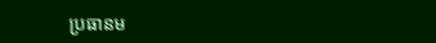ប្រធានម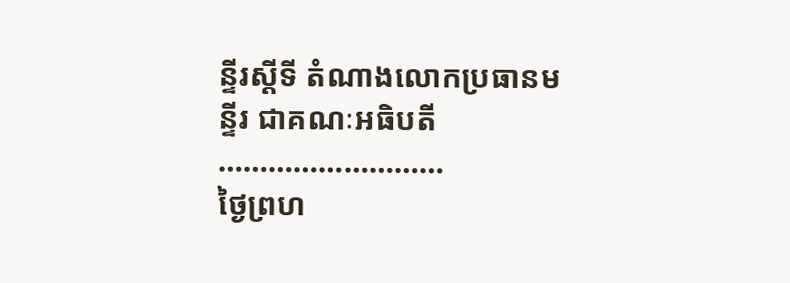ន្ទីរស្តីទី តំណាងលោកប្រធានមន្ទីរ ជាគណៈអធិបតី
………………………
ថ្ងៃព្រហ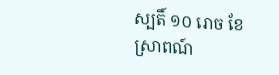ស្បតិ៍ ១០ រោច ខែស្រាពណ៍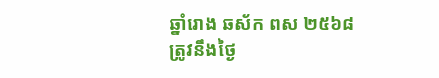ឆ្នាំរោង ឆស័ក ពស ២៥៦៨
ត្រូវនឹងថ្ងៃ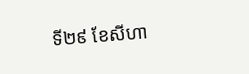ទី២៩ ខែសីហា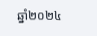ឆ្នាំ២០២៤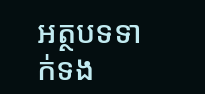អត្ថបទទាក់ទង